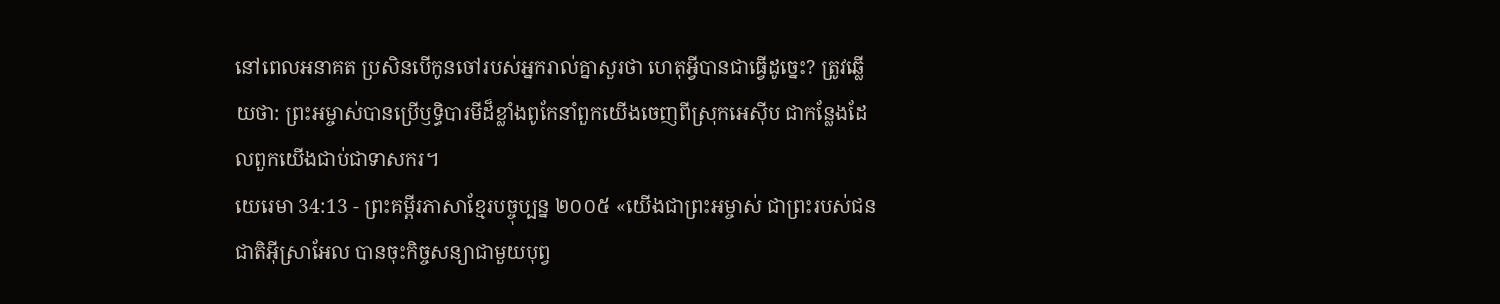នៅពេលអនាគត ប្រសិនបើកូនចៅរបស់អ្នករាល់គ្នាសួរថា ហេតុអ្វីបានជាធ្វើដូច្នេះ? ត្រូវឆ្លើយថា: ព្រះអម្ចាស់បានប្រើឫទ្ធិបារមីដ៏ខ្លាំងពូកែនាំពួកយើងចេញពីស្រុកអេស៊ីប ជាកន្លែងដែលពួកយើងជាប់ជាទាសករ។
យេរេមា 34:13 - ព្រះគម្ពីរភាសាខ្មែរបច្ចុប្បន្ន ២០០៥ «យើងជាព្រះអម្ចាស់ ជាព្រះរបស់ជនជាតិអ៊ីស្រាអែល បានចុះកិច្ចសន្យាជាមួយបុព្វ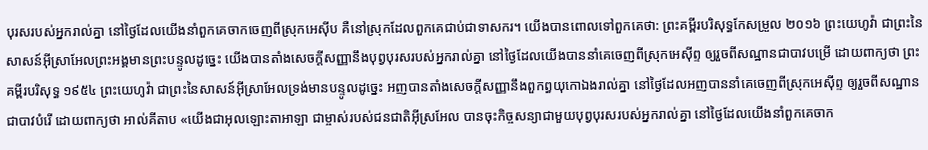បុរសរបស់អ្នករាល់គ្នា នៅថ្ងៃដែលយើងនាំពួកគេចាកចេញពីស្រុកអេស៊ីប គឺនៅស្រុកដែលពួកគេជាប់ជាទាសករ។ យើងបានពោលទៅពួកគេថា: ព្រះគម្ពីរបរិសុទ្ធកែសម្រួល ២០១៦ ព្រះយេហូវ៉ា ជាព្រះនៃសាសន៍អ៊ីស្រាអែលព្រះអង្គមានព្រះបន្ទូលដូច្នេះ យើងបានតាំងសេចក្ដីសញ្ញានឹងបុព្វបុរសរបស់អ្នករាល់គ្នា នៅថ្ងៃដែលយើងបាននាំគេចេញពីស្រុកអេស៊ីព្ទ ឲ្យរួចពីសណ្ឋានជាបាវបម្រើ ដោយពាក្យថា ព្រះគម្ពីរបរិសុទ្ធ ១៩៥៤ ព្រះយេហូវ៉ា ជាព្រះនៃសាសន៍អ៊ីស្រាអែលទ្រង់មានបន្ទូលដូច្នេះ អញបានតាំងសេចក្ដីសញ្ញានឹងពួកព្ធយុកោឯងរាល់គ្នា នៅថ្ងៃដែលអញបាននាំគេចេញពីស្រុកអេស៊ីព្ទ ឲ្យរួចពីសណ្ឋានជាបាវបំរើ ដោយពាក្យថា អាល់គីតាប «យើងជាអុលឡោះតាអាឡា ជាម្ចាស់របស់ជនជាតិអ៊ីស្រអែល បានចុះកិច្ចសន្យាជាមួយបុព្វបុរសរបស់អ្នករាល់គ្នា នៅថ្ងៃដែលយើងនាំពួកគេចាក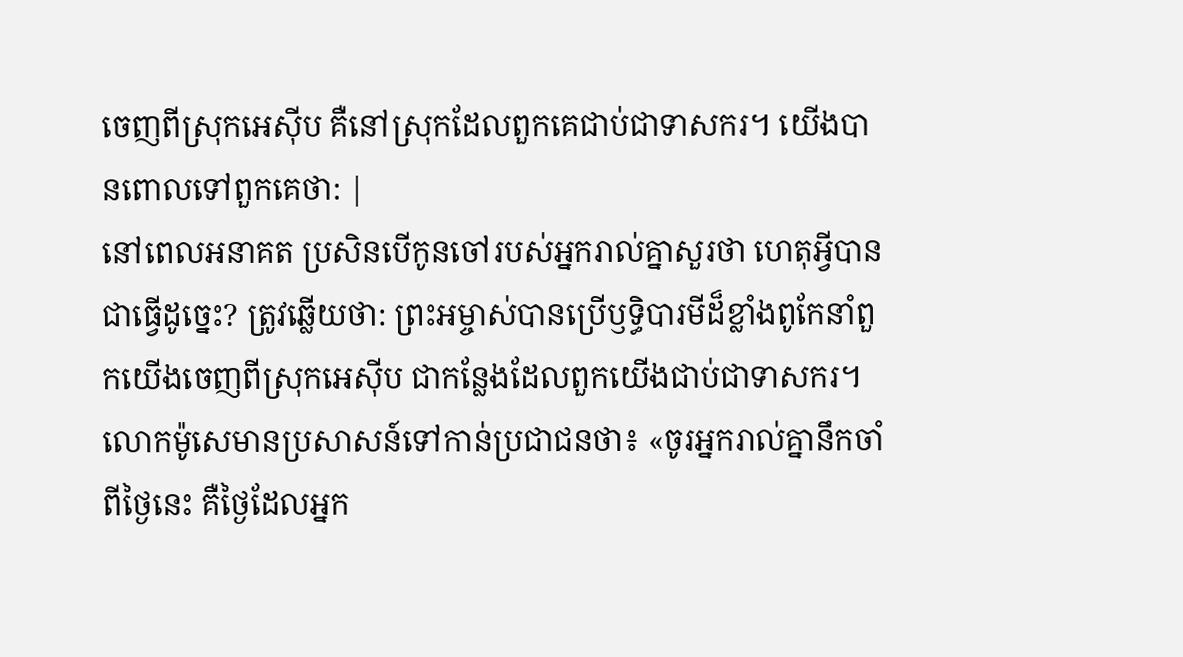ចេញពីស្រុកអេស៊ីប គឺនៅស្រុកដែលពួកគេជាប់ជាទាសករ។ យើងបានពោលទៅពួកគេថា: |
នៅពេលអនាគត ប្រសិនបើកូនចៅរបស់អ្នករាល់គ្នាសួរថា ហេតុអ្វីបានជាធ្វើដូច្នេះ? ត្រូវឆ្លើយថា: ព្រះអម្ចាស់បានប្រើឫទ្ធិបារមីដ៏ខ្លាំងពូកែនាំពួកយើងចេញពីស្រុកអេស៊ីប ជាកន្លែងដែលពួកយើងជាប់ជាទាសករ។
លោកម៉ូសេមានប្រសាសន៍ទៅកាន់ប្រជាជនថា៖ «ចូរអ្នករាល់គ្នានឹកចាំពីថ្ងៃនេះ គឺថ្ងៃដែលអ្នក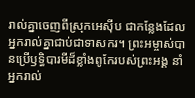រាល់គ្នាចេញពីស្រុកអេស៊ីប ជាកន្លែងដែលអ្នករាល់គ្នាជាប់ជាទាសករ។ ព្រះអម្ចាស់បានប្រើឫទ្ធិបារមីដ៏ខ្លាំងពូកែរបស់ព្រះអង្គ នាំអ្នករាល់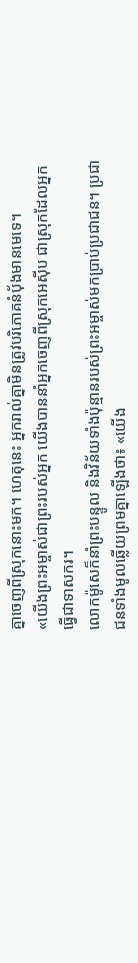គ្នាចេញពីស្រុកនោះមក។ ហេតុនេះ អ្នករាល់គ្នាមិនត្រូវបរិភោគនំប៉័ងមានមេទេ។
«យើងព្រះអម្ចាស់ជាព្រះរបស់អ្នក យើងបាននាំអ្នកចេញពីស្រុកអេស៊ីប ជាស្រុកដែលអ្នកធ្វើជាទាសករ។
លោកម៉ូសេក៏នាំព្រះបន្ទូល និងវិន័យទាំងប៉ុន្មានរបស់ព្រះអម្ចាស់មកប្រាប់ប្រជាជន។ ប្រជាជនទាំងមូលឆ្លើយព្រមគ្នាឡើងថា៖ «យើង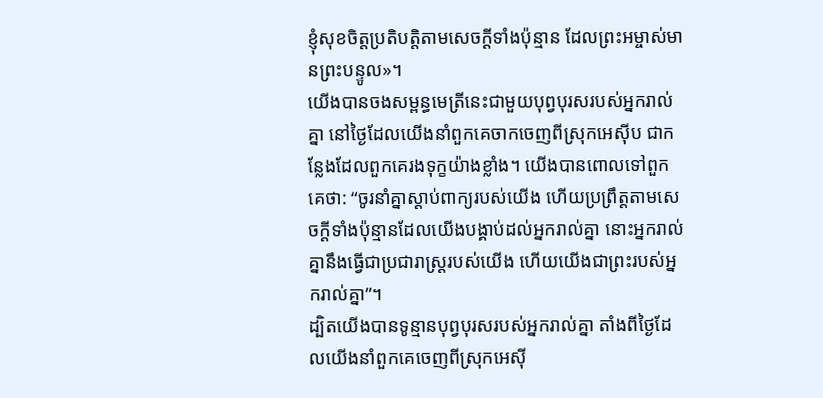ខ្ញុំសុខចិត្តប្រតិបត្តិតាមសេចក្ដីទាំងប៉ុន្មាន ដែលព្រះអម្ចាស់មានព្រះបន្ទូល»។
យើងបានចងសម្ពន្ធមេត្រីនេះជាមួយបុព្វបុរសរបស់អ្នករាល់គ្នា នៅថ្ងៃដែលយើងនាំពួកគេចាកចេញពីស្រុកអេស៊ីប ជាកន្លែងដែលពួកគេរងទុក្ខយ៉ាងខ្លាំង។ យើងបានពោលទៅពួកគេថា: “ចូរនាំគ្នាស្ដាប់ពាក្យរបស់យើង ហើយប្រព្រឹត្តតាមសេចក្ដីទាំងប៉ុន្មានដែលយើងបង្គាប់ដល់អ្នករាល់គ្នា នោះអ្នករាល់គ្នានឹងធ្វើជាប្រជារាស្ដ្ររបស់យើង ហើយយើងជាព្រះរបស់អ្នករាល់គ្នា”។
ដ្បិតយើងបានទូន្មានបុព្វបុរសរបស់អ្នករាល់គ្នា តាំងពីថ្ងៃដែលយើងនាំពួកគេចេញពីស្រុកអេស៊ី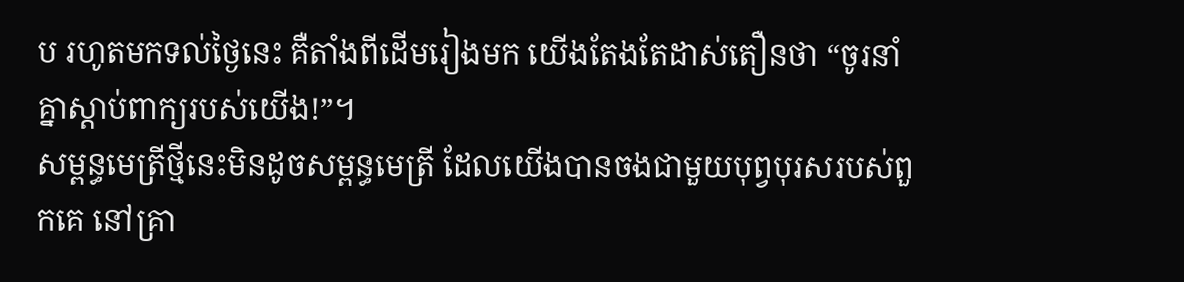ប រហូតមកទល់ថ្ងៃនេះ គឺតាំងពីដើមរៀងមក យើងតែងតែដាស់តឿនថា “ចូរនាំគ្នាស្ដាប់ពាក្យរបស់យើង!”។
សម្ពន្ធមេត្រីថ្មីនេះមិនដូចសម្ពន្ធមេត្រី ដែលយើងបានចងជាមួយបុព្វបុរសរបស់ពួកគេ នៅគ្រា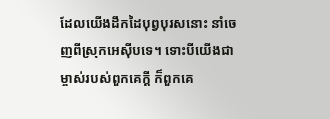ដែលយើងដឹកដៃបុព្វបុរសនោះ នាំចេញពីស្រុកអេស៊ីបទេ។ ទោះបីយើងជាម្ចាស់របស់ពួកគេក្ដី ក៏ពួកគេ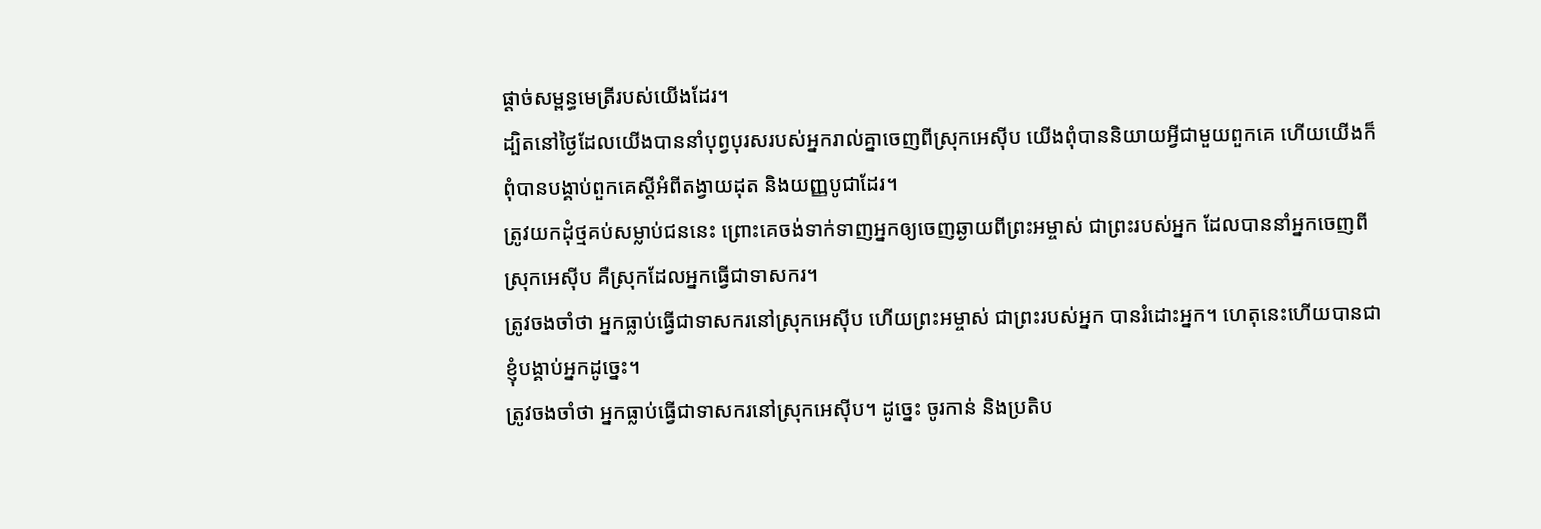ផ្ដាច់សម្ពន្ធមេត្រីរបស់យើងដែរ។
ដ្បិតនៅថ្ងៃដែលយើងបាននាំបុព្វបុរសរបស់អ្នករាល់គ្នាចេញពីស្រុកអេស៊ីប យើងពុំបាននិយាយអ្វីជាមួយពួកគេ ហើយយើងក៏ពុំបានបង្គាប់ពួកគេស្ដីអំពីតង្វាយដុត និងយញ្ញបូជាដែរ។
ត្រូវយកដុំថ្មគប់សម្លាប់ជននេះ ព្រោះគេចង់ទាក់ទាញអ្នកឲ្យចេញឆ្ងាយពីព្រះអម្ចាស់ ជាព្រះរបស់អ្នក ដែលបាននាំអ្នកចេញពីស្រុកអេស៊ីប គឺស្រុកដែលអ្នកធ្វើជាទាសករ។
ត្រូវចងចាំថា អ្នកធ្លាប់ធ្វើជាទាសករនៅស្រុកអេស៊ីប ហើយព្រះអម្ចាស់ ជាព្រះរបស់អ្នក បានរំដោះអ្នក។ ហេតុនេះហើយបានជាខ្ញុំបង្គាប់អ្នកដូច្នេះ។
ត្រូវចងចាំថា អ្នកធ្លាប់ធ្វើជាទាសករនៅស្រុកអេស៊ីប។ ដូច្នេះ ចូរកាន់ និងប្រតិប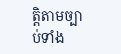ត្តិតាមច្បាប់ទាំង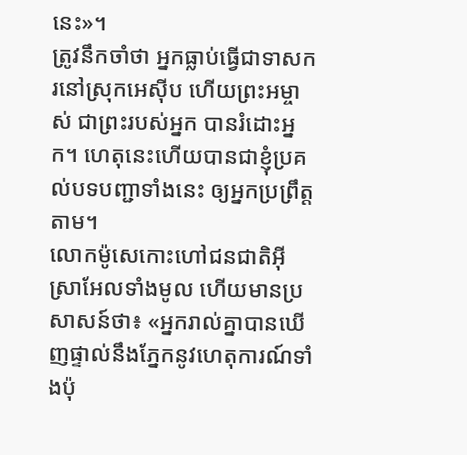នេះ»។
ត្រូវនឹកចាំថា អ្នកធ្លាប់ធ្វើជាទាសករនៅស្រុកអេស៊ីប ហើយព្រះអម្ចាស់ ជាព្រះរបស់អ្នក បានរំដោះអ្នក។ ហេតុនេះហើយបានជាខ្ញុំប្រគល់បទបញ្ជាទាំងនេះ ឲ្យអ្នកប្រព្រឹត្តតាម។
លោកម៉ូសេកោះហៅជនជាតិអ៊ីស្រាអែលទាំងមូល ហើយមានប្រសាសន៍ថា៖ «អ្នករាល់គ្នាបានឃើញផ្ទាល់នឹងភ្នែកនូវហេតុការណ៍ទាំងប៉ុ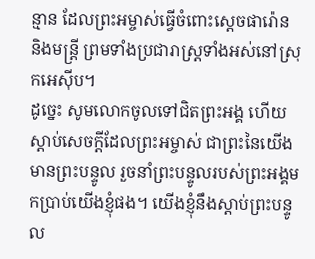ន្មាន ដែលព្រះអម្ចាស់ធ្វើចំពោះស្ដេចផារ៉ោន និងមន្ត្រី ព្រមទាំងប្រជារាស្ត្រទាំងអស់នៅស្រុកអេស៊ីប។
ដូច្នេះ សូមលោកចូលទៅជិតព្រះអង្គ ហើយស្ដាប់សេចក្ដីដែលព្រះអម្ចាស់ ជាព្រះនៃយើងមានព្រះបន្ទូល រួចនាំព្រះបន្ទូលរបស់ព្រះអង្គមកប្រាប់យើងខ្ញុំផង។ យើងខ្ញុំនឹងស្ដាប់ព្រះបន្ទូល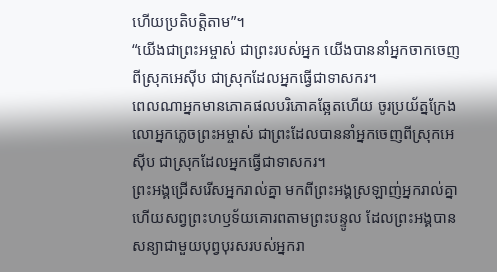ហើយប្រតិបត្តិតាម”។
“យើងជាព្រះអម្ចាស់ ជាព្រះរបស់អ្នក យើងបាននាំអ្នកចាកចេញពីស្រុកអេស៊ីប ជាស្រុកដែលអ្នកធ្វើជាទាសករ។
ពេលណាអ្នកមានភោគផលបរិភោគឆ្អែតហើយ ចូរប្រយ័ត្នក្រែងលោអ្នកភ្លេចព្រះអម្ចាស់ ជាព្រះដែលបាននាំអ្នកចេញពីស្រុកអេស៊ីប ជាស្រុកដែលអ្នកធ្វើជាទាសករ។
ព្រះអង្គជ្រើសរើសអ្នករាល់គ្នា មកពីព្រះអង្គស្រឡាញ់អ្នករាល់គ្នា ហើយសព្វព្រះហឫទ័យគោរពតាមព្រះបន្ទូល ដែលព្រះអង្គបានសន្យាជាមួយបុព្វបុរសរបស់អ្នករា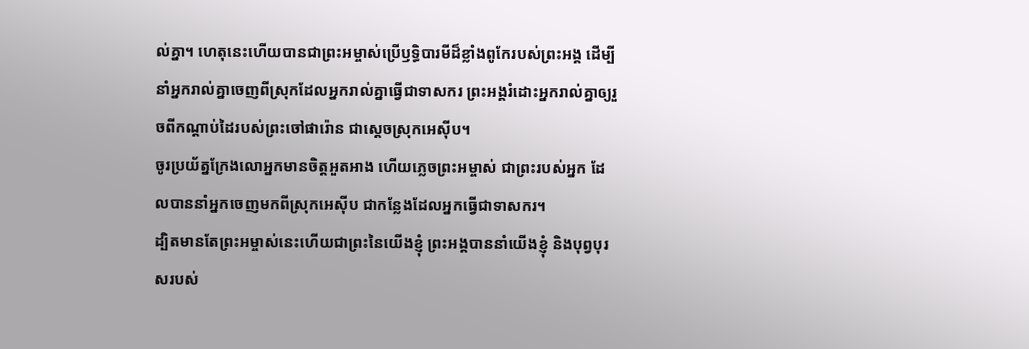ល់គ្នា។ ហេតុនេះហើយបានជាព្រះអម្ចាស់ប្រើឫទ្ធិបារមីដ៏ខ្លាំងពូកែរបស់ព្រះអង្គ ដើម្បីនាំអ្នករាល់គ្នាចេញពីស្រុកដែលអ្នករាល់គ្នាធ្វើជាទាសករ ព្រះអង្គរំដោះអ្នករាល់គ្នាឲ្យរួចពីកណ្ដាប់ដៃរបស់ព្រះចៅផារ៉ោន ជាស្ដេចស្រុកអេស៊ីប។
ចូរប្រយ័ត្នក្រែងលោអ្នកមានចិត្តអួតអាង ហើយភ្លេចព្រះអម្ចាស់ ជាព្រះរបស់អ្នក ដែលបាននាំអ្នកចេញមកពីស្រុកអេស៊ីប ជាកន្លែងដែលអ្នកធ្វើជាទាសករ។
ដ្បិតមានតែព្រះអម្ចាស់នេះហើយជាព្រះនៃយើងខ្ញុំ ព្រះអង្គបាននាំយើងខ្ញុំ និងបុព្វបុរសរបស់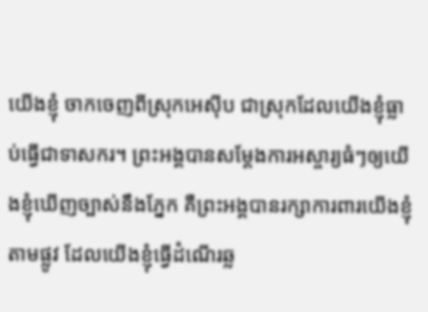យើងខ្ញុំ ចាកចេញពីស្រុកអេស៊ីប ជាស្រុកដែលយើងខ្ញុំធ្លាប់ធ្វើជាទាសករ។ ព្រះអង្គបានសម្តែងការអស្ចារ្យធំៗឲ្យយើងខ្ញុំឃើញច្បាស់នឹងភ្នែក គឺព្រះអង្គបានរក្សាការពារយើងខ្ញុំតាមផ្លូវ ដែលយើងខ្ញុំធ្វើដំណើរឆ្ល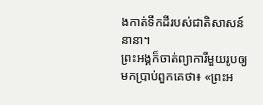ងកាត់ទឹកដីរបស់ជាតិសាសន៍នានា។
ព្រះអង្គក៏ចាត់ព្យាការីមួយរូបឲ្យមកប្រាប់ពួកគេថា៖ «ព្រះអ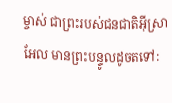ម្ចាស់ ជាព្រះរបស់ជនជាតិអ៊ីស្រាអែល មានព្រះបន្ទូលដូចតទៅ: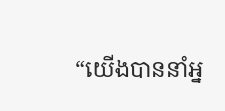“យើងបាននាំអ្ន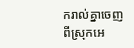ករាល់គ្នាចេញពីស្រុកអេ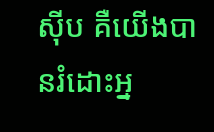ស៊ីប គឺយើងបានរំដោះអ្ន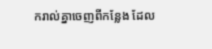ករាល់គ្នាចេញពីកន្លែង ដែល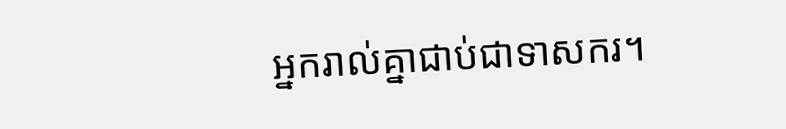អ្នករាល់គ្នាជាប់ជាទាសករ។